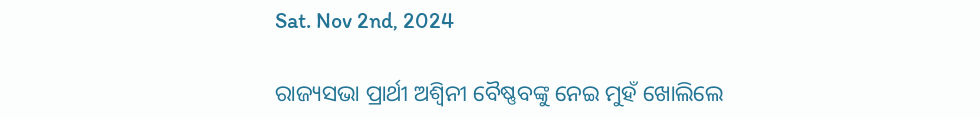Sat. Nov 2nd, 2024

ରାଜ୍ୟସଭା ପ୍ରାର୍ଥୀ ଅଶ୍ୱିନୀ ବୈଷ୍ଣବଙ୍କୁ ନେଇ ମୁହଁ ଖୋଲିଲେ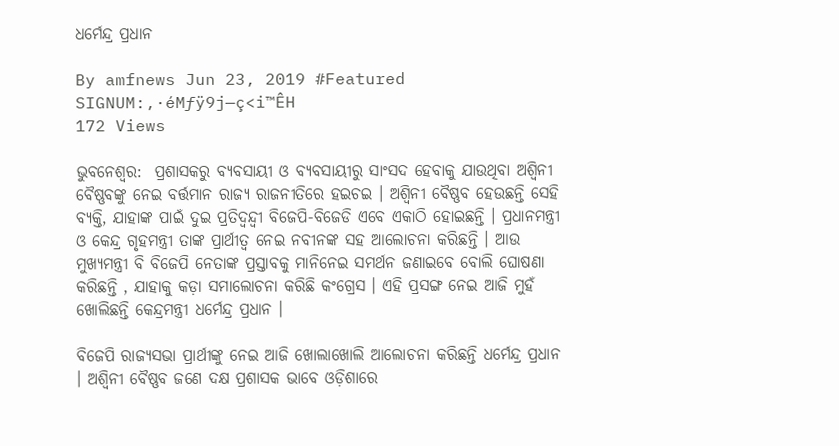ଧର୍ମେନ୍ଦ୍ର ପ୍ରଧାନ

By amfnews Jun 23, 2019 #Featured
SIGNUM:‚·éMƒÿ9j—ç<i™ÊH
172 Views

ଭୁବନେଶ୍ବର:  ପ୍ରଶାସକରୁ ବ୍ୟବସାୟୀ ଓ ବ୍ୟବସାୟୀରୁ ସାଂସଦ ହେବାକୁ ଯାଉଥିବା ଅଶ୍ୱିନୀ ବୈଷ୍ଣବଙ୍କୁ ନେଇ ବର୍ତ୍ତମାନ ରାଜ୍ୟ ରାଜନୀତିରେ ହଇଚଇ । ଅଶ୍ୱିନୀ ବୈଷ୍ଣବ ହେଉଛନ୍ତି ସେହି ବ୍ୟକ୍ତି, ଯାହାଙ୍କ ପାଇଁ ଦୁଇ ପ୍ରତିଦ୍ୱନ୍ଦ୍ୱୀ ବିଜେପି-ବିଜେଡି ଏବେ ଏକାଠି ହୋଇଛନ୍ତି । ପ୍ରଧାନମନ୍ତ୍ରୀ ଓ କେନ୍ଦ୍ର ଗୃହମନ୍ତ୍ରୀ ତାଙ୍କ ପ୍ରାର୍ଥୀତ୍ୱ ନେଇ ନବୀନଙ୍କ ସହ ଆଲୋଚନା କରିଛନ୍ତି । ଆଉ ମୁଖ୍ୟମନ୍ତ୍ରୀ ବି ବିଜେପି ନେତାଙ୍କ ପ୍ରସ୍ତାବକୁ ମାନିନେଇ ସମର୍ଥନ ଜଣାଇବେ ବୋଲି ଘୋଷଣା କରିଛନ୍ତି , ଯାହାକୁ କଡ଼ା ସମାଲୋଚନା କରିଛି କଂଗ୍ରେସ । ଏହି ପ୍ରସଙ୍ଗ ନେଇ ଆଜି ମୁହଁ ଖୋଲିଛନ୍ତି କେନ୍ଦ୍ରମନ୍ତ୍ରୀ ଧର୍ମେନ୍ଦ୍ର ପ୍ରଧାନ ।

ବିଜେପି ରାଜ୍ୟସଭା ପ୍ରାର୍ଥୀଙ୍କୁ ନେଇ ଆଜି ଖୋଲାଖୋଲି ଆଲୋଚନା କରିଛନ୍ତି ଧର୍ମେନ୍ଦ୍ର ପ୍ରଧାନ । ଅଶ୍ୱିନୀ ବୈଷ୍ଣବ ଜଣେ ଦକ୍ଷ ପ୍ରଶାସକ ଭାବେ ଓଡ଼ିଶାରେ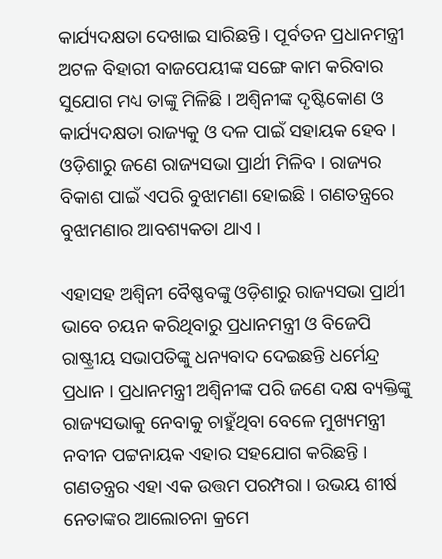କାର୍ଯ୍ୟଦକ୍ଷତା ଦେଖାଇ ସାରିଛନ୍ତି । ପୂର୍ବତନ ପ୍ରଧାନମନ୍ତ୍ରୀ ଅଟଳ ବିହାରୀ ବାଜପେୟୀଙ୍କ ସଙ୍ଗେ କାମ କରିବାର ସୁଯୋଗ ମଧ୍ୟ ତାଙ୍କୁ ମିଳିଛି । ଅଶ୍ୱିନୀଙ୍କ ଦୃଷ୍ଟିକୋଣ ଓ କାର୍ଯ୍ୟଦକ୍ଷତା ରାଜ୍ୟକୁ ଓ ଦଳ ପାଇଁ ସହାୟକ ହେବ । ଓଡ଼ିଶାରୁ ଜଣେ ରାଜ୍ୟସଭା ପ୍ରାର୍ଥୀ ମିଳିବ । ରାଜ୍ୟର ବିକାଶ ପାଇଁ ଏପରି ବୁଝାମଣା ହୋଇଛି । ଗଣତନ୍ତ୍ରରେ ବୁଝାମଣାର ଆବଶ୍ୟକତା ଥାଏ ।

ଏହାସହ ଅଶ୍ୱିନୀ ବୈଷ୍ଣବଙ୍କୁ ଓଡ଼ିଶାରୁ ରାଜ୍ୟସଭା ପ୍ରାର୍ଥୀ ଭାବେ ଚୟନ କରିଥିବାରୁ ପ୍ରଧାନମନ୍ତ୍ରୀ ଓ ବିଜେପି ରାଷ୍ଟ୍ରୀୟ ସଭାପତିଙ୍କୁ ଧନ୍ୟବାଦ ଦେଇଛନ୍ତି ଧର୍ମେନ୍ଦ୍ର ପ୍ରଧାନ । ପ୍ରଧାନମନ୍ତ୍ରୀ ଅଶ୍ୱିନୀଙ୍କ ପରି ଜଣେ ଦକ୍ଷ ବ୍ୟକ୍ତିଙ୍କୁ ରାଜ୍ୟସଭାକୁ ନେବାକୁ ଚାହୁଁଥିବା ବେଳେ ମୁଖ୍ୟମନ୍ତ୍ରୀ ନବୀନ ପଟ୍ଟନାୟକ ଏହାର ସହଯୋଗ କରିଛନ୍ତି । ଗଣତନ୍ତ୍ରର ଏହା ଏକ ଉତ୍ତମ ପରମ୍ପରା । ଉଭୟ ଶୀର୍ଷ ନେତାଙ୍କର ଆଲୋଚନା କ୍ରମେ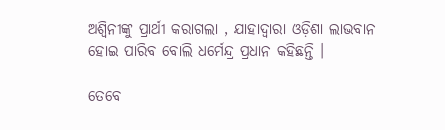ଅଶ୍ୱିନୀଙ୍କୁ ପ୍ରାର୍ଥୀ କରାଗଲା , ଯାହାଦ୍ୱାରା ଓଡ଼ିଶା ଲାଭବାନ ହୋଇ ପାରିବ ବୋଲି ଧର୍ମେନ୍ଦ୍ର ପ୍ରଧାନ କହିଛନ୍ତି ।

ତେବେ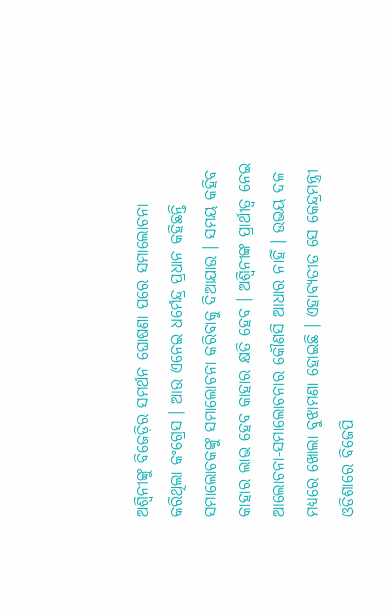ଅଶ୍ୱିନୀଙ୍କୁ ବିଜେଡ଼ିର ସମର୍ଥନ ଘୋଷଣା ପରେ ସମାଲୋଚନା କରିଥିଲା କଂଗ୍ରେସ । ଆଉ ଏନେଇ ଧର୍ମେନ୍ଦ୍ର ପ୍ରଧାନ କହିଛନ୍ତି ସମାଲୋଚକଙ୍କୁ ସମାଲୋଚନା କରିବାକୁ ଦିଆଯାଉ । ସମୟ କହିବ କାହାର ଲାଭ ହେବ କାହାର କ୍ଷତି ହେବ । ଅଶ୍ୱିନୀଙ୍କ ପ୍ରାର୍ଥୀତ୍ୱ ନେଇ ଆଲୋଚନା-ସମାଲୋଚନାର କୌଣସି ଆଧାର ନାହିଁ । ଉଭୟ ଦଳ ମଧ୍ୟରେ ଖୋଲା ବୁଝାମଣା ହୋଇଛି । ଏହାବ୍ୟତୀତ ସେ କେନ୍ଦ୍ରମନ୍ତ୍ରୀ ଓଡିଶାରେ ବିଜେପି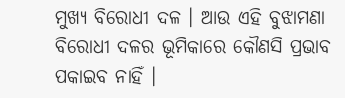ମୁଖ୍ୟ ବିରୋଧୀ ଦଳ । ଆଉ ଏହି ବୁଝାମଣା ବିରୋଧୀ ଦଳର ଭୂମିକାରେ କୌଣସି ପ୍ରଭାବ ପକାଇବ ନାହିଁ ।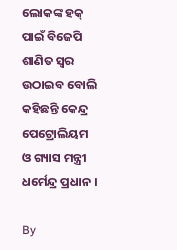ଲୋକଙ୍କ ହକ୍ ପାଇଁ ବିଜେପି ଶାଣିତ ସ୍ୱର ଉଠାଇବ ବୋଲି କହିଛନ୍ତି କେନ୍ଦ୍ର ପେଟ୍ରୋଲିୟମ ଓ ଗ୍ୟାସ ମନ୍ତ୍ରୀ ଧର୍ମେନ୍ଦ୍ର ପ୍ରଧାନ ।

By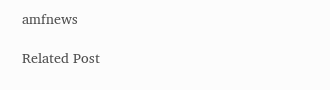amfnews

Related Post